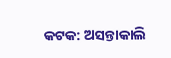କଟକ: ଅସନ୍ତାକାଲି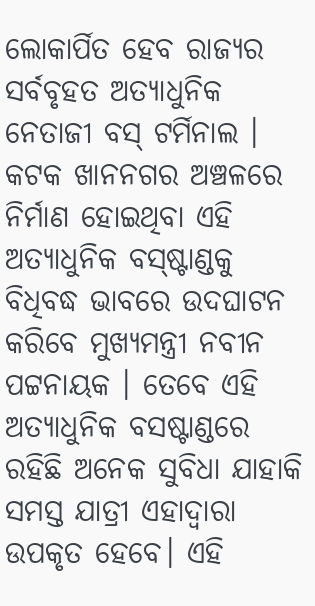ଲୋକାର୍ପିତ ହେବ ରାଜ୍ୟର ସର୍ବବୃହତ ଅତ୍ୟାଧୁନିକ ନେତାଜୀ ବସ୍ ଟର୍ମିନାଲ । କଟକ ଖାନନଗର ଅଞ୍ଚଳରେ ନିର୍ମାଣ ହୋଇଥିବା ଏହି ଅତ୍ୟାଧୁନିକ ବସ୍ଷ୍ଟାଣ୍ଡକୁ ବିଧିବଦ୍ଧ ଭାବରେ ଉଦଘାଟନ କରିବେ ମୁଖ୍ୟମନ୍ତ୍ରୀ ନବୀନ ପଟ୍ଟନାୟକ । ତେବେ ଏହି ଅତ୍ୟାଧୁନିକ ବସଷ୍ଟାଣ୍ଡରେ ରହିଛି ଅନେକ ସୁବିଧା ଯାହାକି ସମସ୍ତ ଯାତ୍ରୀ ଏହାଦ୍ୱାରା ଉପକୃତ ହେବେ। ଏହି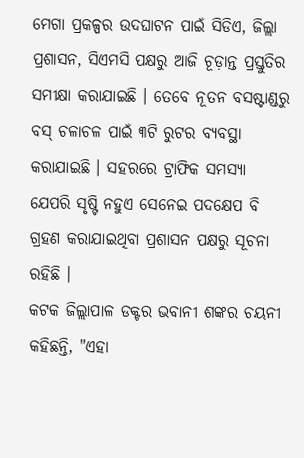ମେଗା ପ୍ରକଳ୍ପର ଉଦଘାଟନ ପାଇଁ ସିଡିଏ, ଜିଲ୍ଲା ପ୍ରଶାସନ, ସିଏମସି ପକ୍ଷରୁ ଆଜି ଚୂଡ଼ାନ୍ତ ପ୍ରସ୍ତୁତିର ସମୀକ୍ଷା କରାଯାଇଛି । ତେବେ ନୂତନ ବସଷ୍ଟାଣ୍ଡରୁ ବସ୍ ଚଳାଚଳ ପାଇଁ ୩ଟି ରୁଟର ବ୍ୟବସ୍ଥା କରାଯାଇଛି । ସହରରେ ଟ୍ରାଫିକ ସମସ୍ୟା ଯେପରି ସୃଷ୍ଟି ନହୁଏ ସେନେଇ ପଦକ୍ଷେପ ବି ଗ୍ରହଣ କରାଯାଇଥିବା ପ୍ରଶାସନ ପକ୍ଷରୁ ସୂଚନା ରହିଛି ।
କଟକ ଜିଲ୍ଲାପାଳ ଡକ୍ଟର ଭବାନୀ ଶଙ୍କର ଚୟନୀ କହିଛନ୍ତି, "ଏହା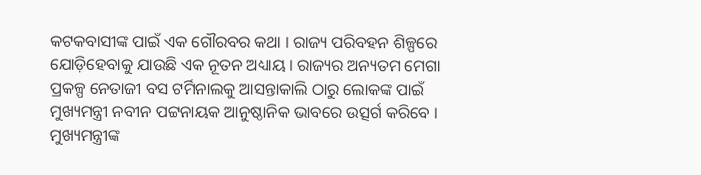କଟକବାସୀଙ୍କ ପାଇଁ ଏକ ଗୌରବର କଥା । ରାଜ୍ୟ ପରିବହନ ଶିଳ୍ପରେ ଯୋଡ଼ିହେବାକୁ ଯାଉଛି ଏକ ନୂତନ ଅଧ୍ୟାୟ । ରାଜ୍ୟର ଅନ୍ୟତମ ମେଗା ପ୍ରକଳ୍ପ ନେତାଜୀ ବସ ଟର୍ମିନାଲକୁ ଆସନ୍ତାକାଲି ଠାରୁ ଲୋକଙ୍କ ପାଇଁ ମୁଖ୍ୟମନ୍ତ୍ରୀ ନବୀନ ପଟ୍ଟନାୟକ ଆନୁଷ୍ଠାନିକ ଭାବରେ ଉତ୍ସର୍ଗ କରିବେ । ମୁଖ୍ୟମନ୍ତ୍ରୀଙ୍କ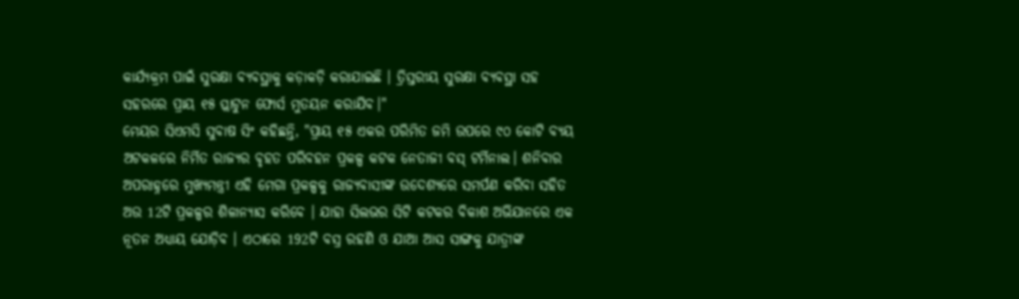କାର୍ଯ୍ୟକ୍ରମ ପାଇଁ ସୁରକ୍ଷା ବ୍ୟବସ୍ଥାକୁ କଡ଼ାକଡ଼ି କରାଯାଇଛି । ତ୍ରିସ୍ତରୀୟ ସୁରକ୍ଷା ବ୍ୟବସ୍ଥା ସହ ସହରରେ ପ୍ରାୟ ୧୫ ପ୍ଲାଟୁନ ଫୋର୍ସ ମୁତୟନ କରାଯିବ।"
ମେୟର ସିଏମସି ସୁବାଷ ସିଂ କହିଛନ୍ତି, "ପ୍ରାୟ ୧୫ ଏକର ପରିମିତ ଜମି ଉପରେ ୯୦ କୋଟି ବ୍ୟୟ ଅଟକଳରେ ନିର୍ମିତ ରାଜ୍ୟର ବୃହତ ପରିବହନ ପ୍ରକଳ୍ପ କଟକ ନେତାଜୀ ବସ୍ ଟର୍ମିନାଲ। ଶନିବାର ଅପରାହ୍ନରେ ମୁଖ୍ୟମନ୍ତ୍ରୀ ଏହି ମେଗା ପ୍ରକଳ୍ପକୁ ରାଜ୍ୟବାସୀଙ୍କ ଉଦେଶ୍ୟରେ ସମର୍ପଣ କରିବା ସହିତ ଅଉ 12ଟି ପ୍ରକଳ୍ପର ଶିଳାନ୍ୟାସ କରିବେ । ଯାହା ସିଲଭର ସିଟି କଟକର ବିକାଶ ଅଭିଯାନରେ ଏକ ନୂତନ ଅଧ୍ୟାୟ ଯୋଡ଼ିବ । ଏଠାରେ 192ଟି ବସ୍ର ରହଣି ଓ ଯାଆ ଆସ ସାଙ୍ଗକୁ ଯାତ୍ରୀଙ୍କ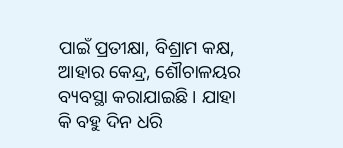ପାଇଁ ପ୍ରତୀକ୍ଷା, ବିଶ୍ରାମ କକ୍ଷ, ଆହାର କେନ୍ଦ୍ର, ଶୌଚାଳୟର ବ୍ୟବସ୍ଥା କରାଯାଇଛି । ଯାହା କି ବହୁ ଦିନ ଧରି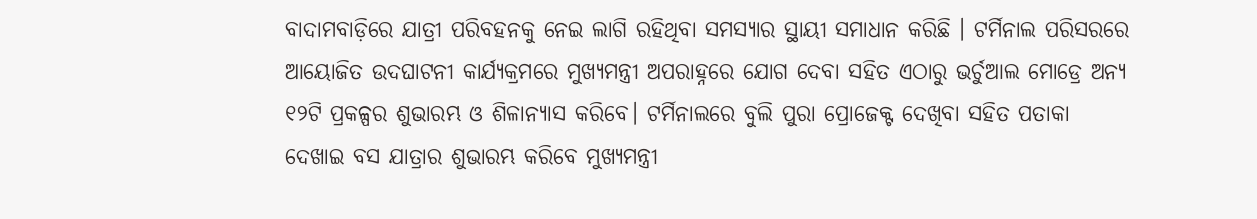ବାଦାମବାଡ଼ିରେ ଯାତ୍ରୀ ପରିବହନକୁ ନେଇ ଲାଗି ରହିଥିବା ସମସ୍ୟାର ସ୍ଥାୟୀ ସମାଧାନ କରିଛି । ଟର୍ମିନାଲ ପରିସରରେ ଆୟୋଜିତ ଉଦଘାଟନୀ କାର୍ଯ୍ୟକ୍ରମରେ ମୁଖ୍ୟମନ୍ତ୍ରୀ ଅପରାହ୍ନରେ ଯୋଗ ଦେବା ସହିତ ଏଠାରୁ ଭର୍ଚୁଆଲ ମୋଡ୍ରେ ଅନ୍ୟ ୧୨ଟି ପ୍ରକଳ୍ପର ଶୁଭାରମ୍ଭ ଓ ଶିଳାନ୍ୟାସ କରିବେ। ଟର୍ମିନାଲରେ ବୁଲି ପୁରା ପ୍ରୋଜେକ୍ଟ ଦେଖିବା ସହିତ ପତାକା ଦେଖାଇ ବସ ଯାତ୍ରାର ଶୁଭାରମ୍ଭ କରିବେ ମୁଖ୍ୟମନ୍ତ୍ରୀ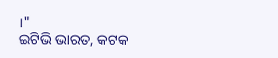।"
ଇଟିଭି ଭାରତ, କଟକ